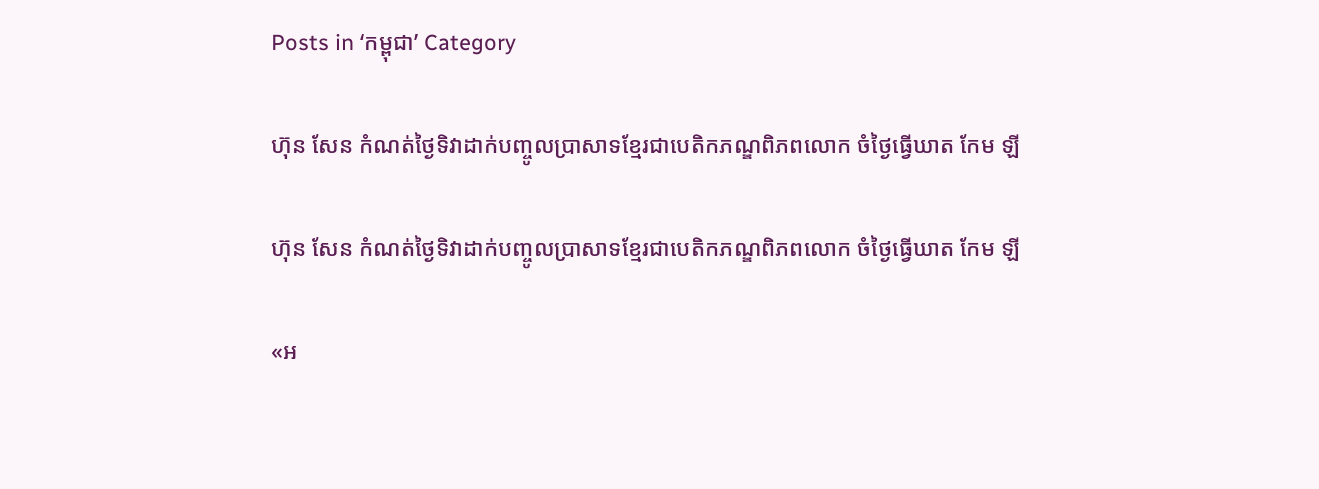Posts in ‘កម្ពុជា’ Category

ហ៊ុន សែន កំណត់ថ្ងៃទិវាដាក់បញ្ចូលប្រាសាទខ្មែរជាបេតិកភណ្ឌពិភពលោក ចំថ្ងៃធ្វើឃាត កែម ឡី

ហ៊ុន សែន កំណត់ថ្ងៃទិវាដាក់បញ្ចូលប្រាសាទខ្មែរជាបេតិកភណ្ឌពិភពលោក ចំថ្ងៃធ្វើឃាត កែម ឡី

«អ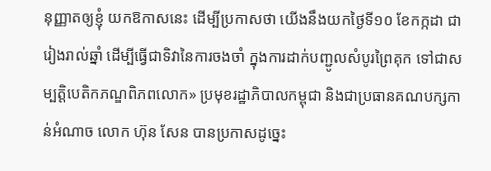នុញ្ញាតឲ្យខ្ញុំ យកឱកាសនេះ ដើម្បីប្រកាសថា យើងនឹងយកថ្ងៃទី១០ ខែកក្កដា ជារៀងរាល់ឆ្នាំ ដើម្បីធ្វើជាទិវានៃការចងចាំ ក្នុងការដាក់បញ្ជូលសំបូរព្រៃគុក ទៅជាសម្បត្តិបេតិកភណ្ឌពិភពលោក» ប្រមុខរដ្ឋាភិបាលកម្ពុជា និងជាប្រធានគណបក្សកាន់អំណាច លោក ហ៊ុន សែន បានប្រកាសដូច្នេះ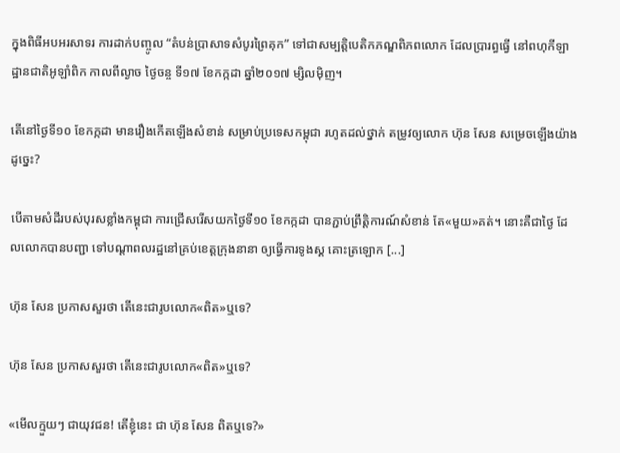ក្នុងពិធីអបអរសាទរ ការដាក់បញ្ចូល “តំបន់ប្រាសាទសំបូរព្រៃគុក” ទៅជាសម្បត្តិបេតិកភណ្ឌពិភពលោក ដែលប្រារព្ធធ្វើ នៅពហុកីឡាដ្ឋានជាតិអូឡាំពិក កាលពីល្ងាច ថ្ងៃចន្ច ទី១៧ ខែកក្កដា ឆ្នាំ២០១៧ ម្សិលម៉ិញ។

តើនៅថ្ងៃទី១០ ខែកក្កដា មានរឿងកើតឡើងសំខាន់ សម្រាប់ប្រទេសកម្ពុជា រហូតដល់ថ្នាក់ តម្រូវឲ្យលោក ហ៊ុន សែន សម្រេចឡើងយ៉ាងដូច្នេះ?

បើតាមសំដីរបស់បុរសខ្លាំងកម្ពុជា ការជ្រើសរើសយកថ្ងៃទី១០ ខែកក្កដា បានភ្ជាប់ព្រឹត្តិការណ៍សំខាន់ តែ«មួយ»គត់។ នោះគឺជាថ្ងៃ ដែលលោកបានបញ្ជា ទៅបណ្ដាពលរដ្ឋនៅគ្រប់ខេត្តក្រុងនានា ឲ្យធ្វើការទូងស្គ គោះត្រឡោក [...]

ហ៊ុន សែន ប្រកាសសួរថា តើនេះជារូបលោក«ពិត»ឬទេ?

ហ៊ុន សែន ប្រកាសសួរថា តើនេះជារូបលោក«ពិត»ឬទេ?

«មើលក្មួយៗ ជាយុវជន! តើខ្ញុំនេះ ជា ហ៊ុន សែន ពិតឬទេ?»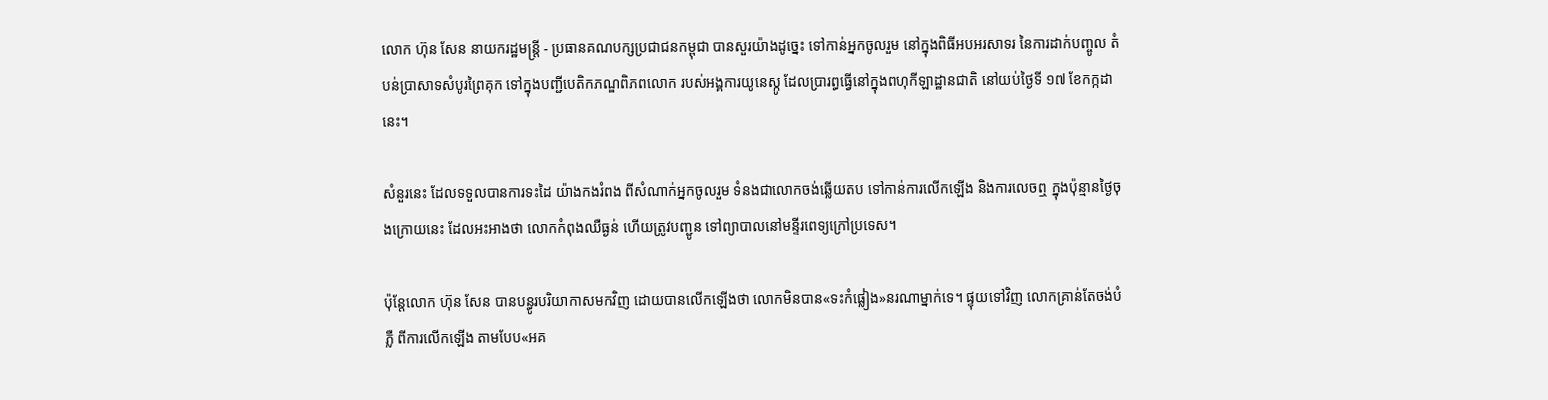លោក ហ៊ុន សែន នាយករដ្ឋមន្ត្រី - ប្រធានគណបក្សប្រជាជនកម្ពុជា បានសួរយ៉ាងដូច្នេះ ទៅកាន់អ្នកចូលរួម នៅក្នុងពិធីអបអរសាទរ នៃការដាក់បញ្ចូល តំបន់ប្រាសាទសំបូរព្រៃគុក ទៅក្នុងបញ្ជីបេតិកភណ្ឌពិភពលោក របស់អង្គការយូនេស្កូ ដែលប្រារព្ធធ្វើនៅក្នុងពហុកីឡាដ្ឋានជាតិ នៅយប់ថ្ងៃទី ១៧ ខែកក្កដានេះ។

សំនួរនេះ ដែលទទួលបានការទះដៃ យ៉ាងកងរំពង ពីសំណាក់អ្នកចូលរួម ទំនងជាលោកចង់ឆ្លើយតប ទៅកាន់ការលើកឡើង និងការលេចឮ ក្នុងប៉ុន្មានថ្ងៃចុងក្រោយនេះ ដែលអះអាងថា លោកកំពុងឈឺធ្ងន់ ហើយត្រូវបញ្ជូន ទៅព្យាបាលនៅមន្ទីរពេទ្យក្រៅប្រទេស។

ប៉ុន្តែលោក ហ៊ុន សែន បានបន្ធូរបរិយាកាសមកវិញ ដោយបានលើកឡើងថា លោកមិនបាន«ទះកំផ្លៀង»នរណាម្នាក់ទេ។ ផ្ទុយទៅវិញ លោកគ្រាន់តែចង់បំភ្លឺ ពីការលើកឡើង តាមបែប«អគ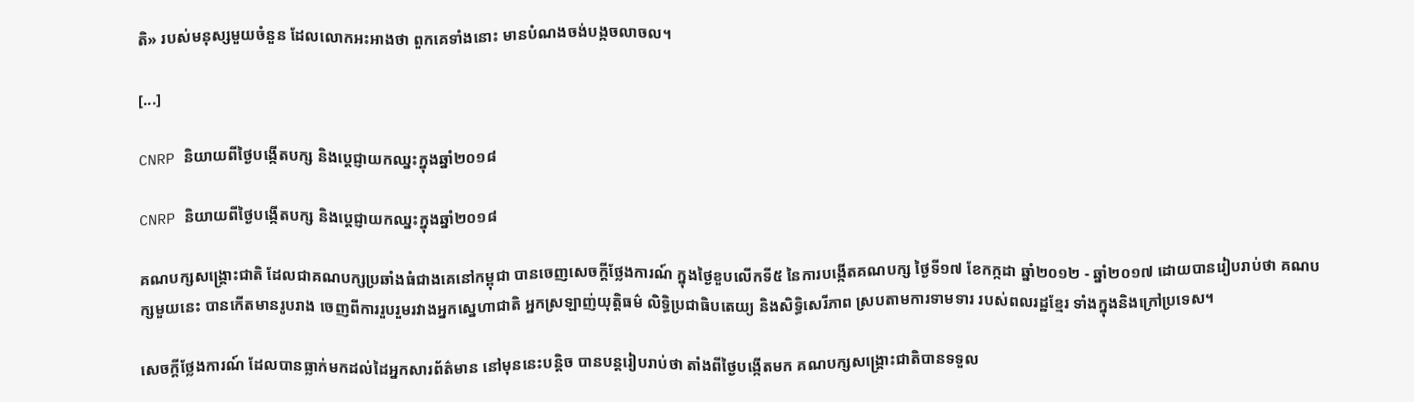តិ» របស់មនុស្សមួយចំនួន ដែលលោកអះអាងថា ពួកគេទាំងនោះ មានបំណងចង់បង្កចលាចល។

[...]

CNRP និយាយពីថ្ងៃបង្កើតបក្ស និងប្ដេជ្ញាយកឈ្នះក្នុងឆ្នាំ២០១៨

CNRP និយាយពីថ្ងៃបង្កើតបក្ស និងប្ដេជ្ញាយកឈ្នះក្នុងឆ្នាំ២០១៨

គណបក្សសង្គ្រោះជាតិ ដែលជាគណបក្សប្រឆាំងធំជាងគេនៅកម្ពុជា បានចេញសេចក្ដីថ្លែងការណ៍ ក្នុងថ្ងៃខួបលើកទី៥ នៃការបង្កើតគណបក្ស ថ្ងៃទី១៧ ខែកក្កដា ឆ្នាំ២០១២ - ឆ្នាំ២០១៧ ដោយបានរៀបរាប់ថា គណបក្សមួយនេះ បានកើតមានរូបរាង ចេញពីការរួបរួមរវាងអ្នកស្នេហាជាតិ អ្នកស្រឡាញ់យុត្តិធម៌ លិទ្ធិប្រជាធិបតេយ្យ និងសិទ្ធិសេរីភាព ស្របតាមការទាមទារ របស់ពលរដ្ឋខ្មែរ ទាំងក្នុងនិងក្រៅប្រទេស។

សេចក្ដីថ្លែងការណ៍ ដែលបានធ្លាក់មកដល់ដៃអ្នកសារព័ត៌មាន នៅមុននេះបន្តិច បានបន្តរៀបរាប់ថា តាំងពីថ្ងៃបង្កើតមក គណបក្សសង្គ្រោះជាតិបានទទួល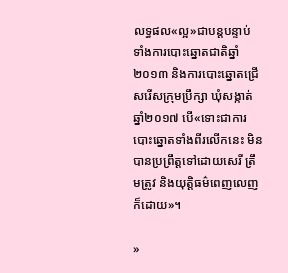លទ្ធផល«ល្អ»ជាបន្តបន្ទាប់ ទាំងការបោះឆ្នោតជាតិឆ្នាំ២០១៣ និងការបោះឆ្នោតជ្រើសរើសក្រុមប្រឹក្សា ឃុំសង្កាត់ ឆ្នាំ២០១៧ បើ«ទោះជាការបោះឆ្នោតទាំងពីរលើកនេះ មិនបានប្រព្រឹត្តទៅដោយសេរី ត្រឹមត្រូវ និងយុត្តិធម៌ពេញលេញក៏ដោយ»។

»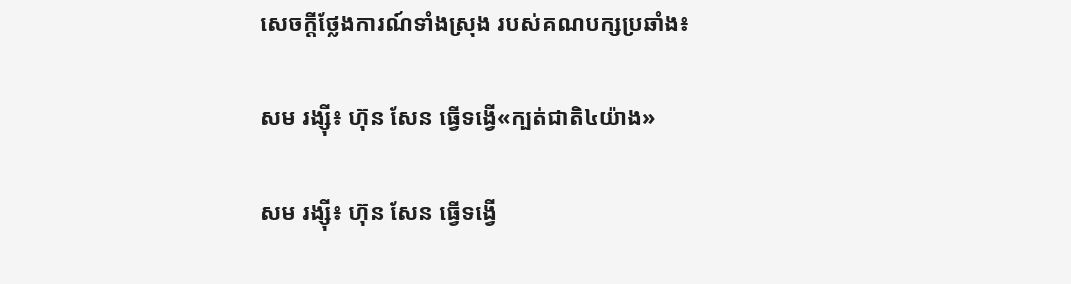សេចក្ដីថ្លែងការណ៍ទាំងស្រុង របស់គណបក្សប្រឆាំង៖

សម រង្ស៊ី៖ ហ៊ុន សែន ធ្វើទង្វើ«ក្បត់ជាតិ៤យ៉ាង»

សម រង្ស៊ី៖ ហ៊ុន សែន ធ្វើទង្វើ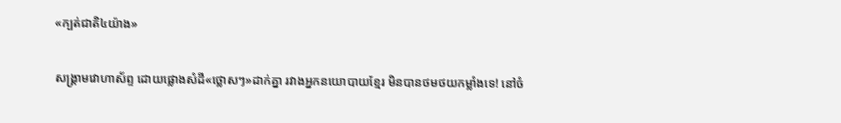«ក្បត់ជាតិ៤យ៉ាង»

សង្គ្រាមវោហាស័ព្ទ ដោយផ្លោងសំដី«ថ្លោសៗ»ដាក់គ្នា រវាងអ្នកនយោបាយខ្មែរ មិនបានថមថយកម្លាំងទេ! នៅចំ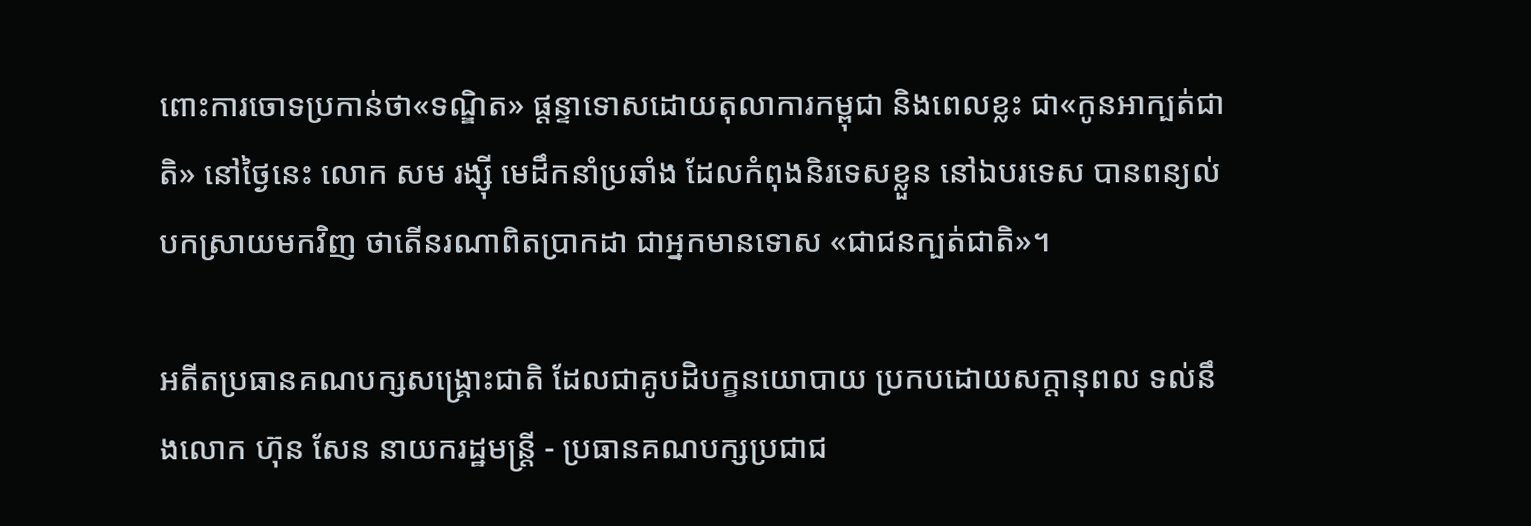ពោះការចោទប្រកាន់ថា«ទណ្ឌិត» ផ្ដន្ទាទោសដោយតុលាការកម្ពុជា និងពេលខ្លះ ជា«កូនអាក្បត់ជាតិ» នៅថ្ងៃនេះ លោក សម រង្ស៊ី មេដឹកនាំប្រឆាំង ដែលកំពុងនិរទេសខ្លួន នៅឯបរទេស បានពន្យល់បកស្រាយមកវិញ ថាតើនរណាពិតប្រាកដា ជាអ្នកមានទោស «ជាជនក្បត់ជាតិ»។

អតីតប្រធានគណបក្សសង្គ្រោះជាតិ ដែលជាគូបដិបក្ខនយោបាយ ប្រកបដោយសក្ដានុពល ទល់នឹងលោក ហ៊ុន សែន នាយករដ្ឋមន្ត្រី - ប្រធានគណបក្សប្រជាជ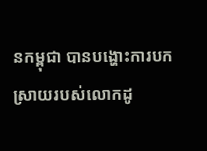នកម្ពុជា បានបង្ហោះការបកស្រាយរបស់លោកដូ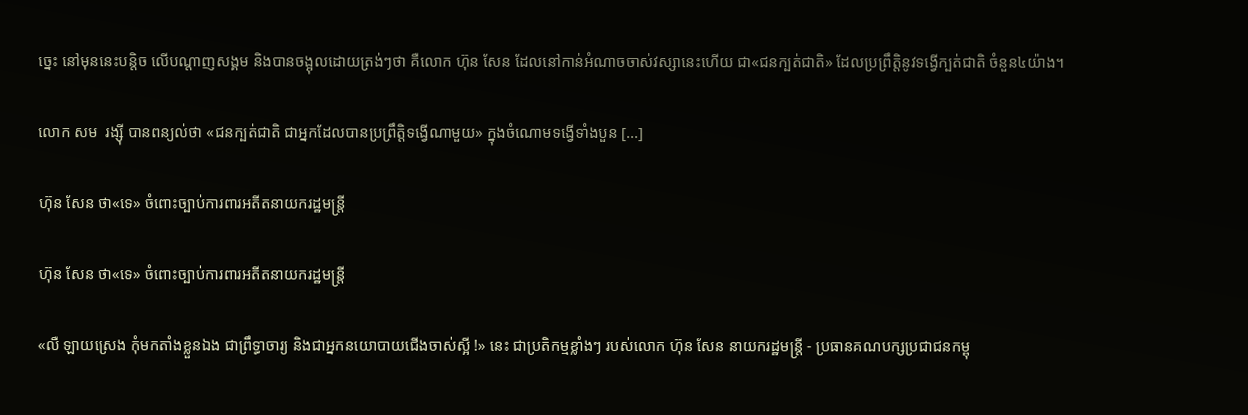ច្នេះ នៅមុននេះបន្តិច លើបណ្ដាញសង្គម និងបានចង្អុលដោយត្រង់ៗថា គឺលោក ហ៊ុន សែន ដែលនៅកាន់អំណាចចាស់វស្សានេះហើយ ជា«ជនក្បត់ជាតិ» ដែលប្រព្រឹត្តិនូវទង្វើក្បត់ជាតិ ចំនួន៤យ៉ាង។

លោក សម  រង្ស៊ី បានពន្យល់ថា «ជនក្បត់ជាតិ ជាអ្នកដែលបានប្រព្រឹត្តិទង្វើណាមួយ» ក្នុងចំណោមទង្វើទាំងបួន [...]

ហ៊ុន សែន ថា«ទេ» ចំពោះច្បាប់ការពារអតីតនាយករដ្ឋមន្ត្រី

ហ៊ុន សែន ថា«ទេ» ចំពោះច្បាប់ការពារអតីតនាយករដ្ឋមន្ត្រី

«លឺ ឡាយស្រេង កុំមកតាំងខ្លួនឯង ជាព្រឹទ្ធាចារ្យ និងជាអ្នកនយោបាយជើងចាស់ស្អី !» នេះ ជាប្រតិកម្មខ្លាំងៗ របស់លោក ហ៊ុន សែន នាយករដ្ឋមន្ត្រី - ប្រធានគណបក្សប្រជាជនកម្ពុ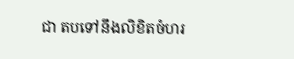ជា តបទៅនឹងលិខិតចំហរ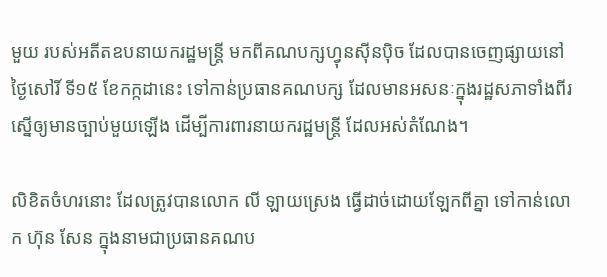មួយ របស់អតីតឧបនាយករដ្ឋមន្ត្រី មកពីគណបក្សហ្វុនស៊ីនប៉ិច ដែលបានចេញផ្សាយនៅថ្ងៃសៅរិ៍ ទី១៥ ខែកក្កដានេះ ទៅកាន់ប្រធានគណបក្ស ដែលមានអសនៈក្នុងរដ្ឋសភាទាំងពីរ ស្នើឲ្យមានច្បាប់មួយឡើង ដើម្បីការពារនាយករដ្ឋមន្ត្រី ដែលអស់តំណែង។

លិខិតចំហរនោះ ដែលត្រូវបានលោក លី ឡាយស្រេង ធ្វើដាច់ដោយឡែកពីគ្នា ទៅកាន់លោក ហ៊ុន សែន ក្នុងនាមជាប្រធានគណប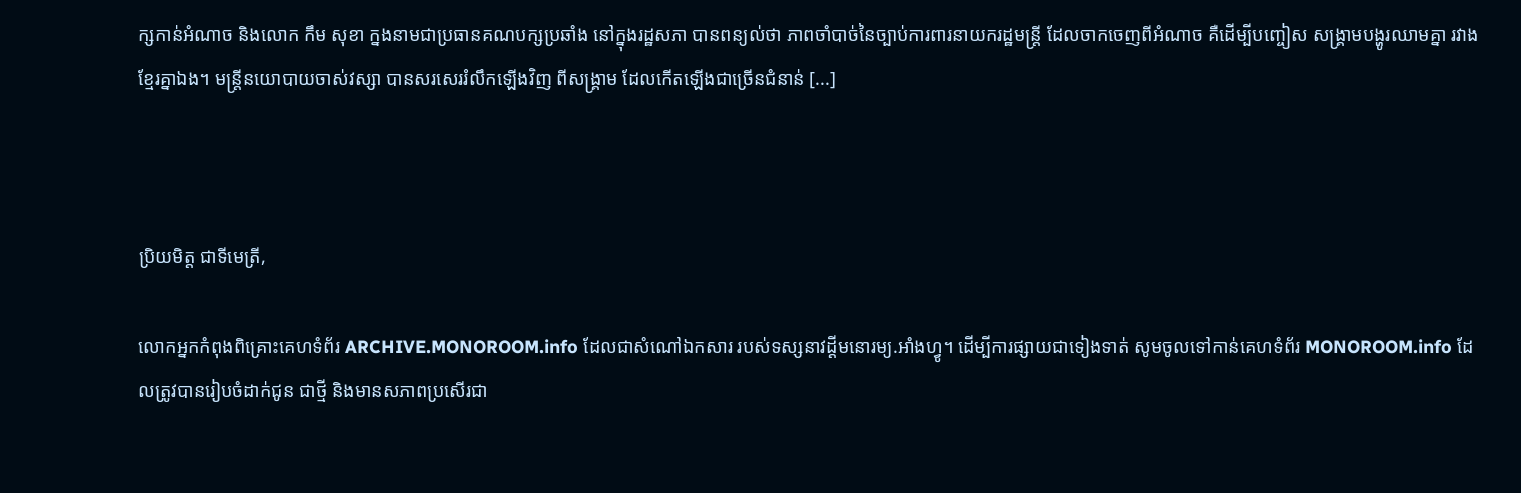ក្សកាន់អំណាច និងលោក កឹម សុខា ក្នងនាមជាប្រធានគណបក្សប្រឆាំង នៅក្នុងរដ្ឋសភា បានពន្យល់ថា ភាពចាំបាច់នៃច្បាប់ការពារនាយករដ្ឋមន្ត្រី ដែលចាកចេញពីអំណាច គឺដើម្បីបញ្ចៀស សង្គ្រាមបង្ហូរឈាមគ្នា រវាងខ្មែរគ្នាឯង។ មន្ត្រីនយោបាយចាស់វស្សា បានសរសេររំលឹកឡើងវិញ ពីសង្គ្រាម ដែលកើតឡើងជាច្រើនជំនាន់ [...]



ប្រិយមិត្ត ជាទីមេត្រី,

លោកអ្នកកំពុងពិគ្រោះគេហទំព័រ ARCHIVE.MONOROOM.info ដែលជាសំណៅឯកសារ របស់ទស្សនាវដ្ដីមនោរម្យ.អាំងហ្វូ។ ដើម្បីការផ្សាយជាទៀងទាត់ សូមចូលទៅកាន់គេហទំព័រ MONOROOM.info ដែលត្រូវបានរៀបចំដាក់ជូន ជាថ្មី និងមានសភាពប្រសើរជា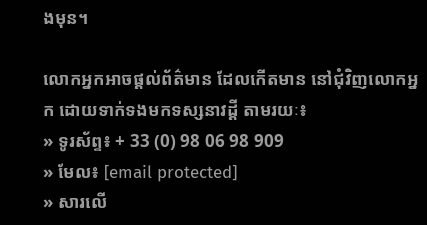ងមុន។

លោកអ្នកអាចផ្ដល់ព័ត៌មាន ដែលកើតមាន នៅជុំវិញលោកអ្នក ដោយទាក់ទងមកទស្សនាវដ្ដី តាមរយៈ៖
» ទូរស័ព្ទ៖ + 33 (0) 98 06 98 909
» មែល៖ [email protected]
» សារលើ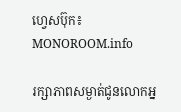ហ្វេសប៊ុក៖ MONOROOM.info

រក្សាភាពសម្ងាត់ជូនលោកអ្ន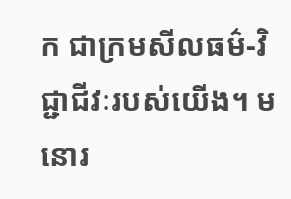ក ជាក្រមសីលធម៌-វិជ្ជាជីវៈរបស់យើង។ មនោរ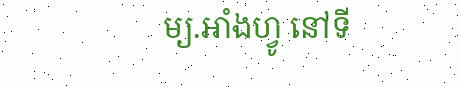ម្យ.អាំងហ្វូ នៅទី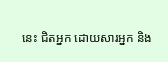នេះ ជិតអ្នក ដោយសារអ្នក និង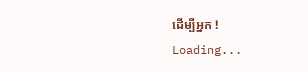ដើម្បីអ្នក !
Loading...